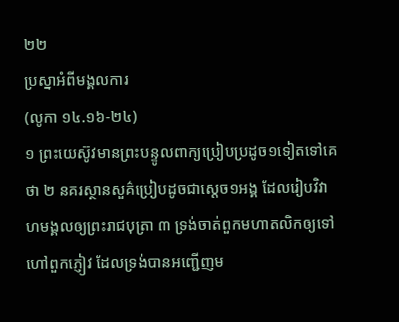២២
ប្រស្នាអំពីមង្គលការ
(លូកា ១៤.១៦-២៤)
១ ព្រះយេស៊ូវមានព្រះបន្ទូលពាក្យប្រៀបប្រដូច១ទៀតទៅគេថា ២ នគរស្ថានសួគ៌ប្រៀបដូចជាស្តេច១អង្គ ដែលរៀបវិវាហមង្គលឲ្យព្រះរាជបុត្រា ៣ ទ្រង់ចាត់ពួកមហាតលិកឲ្យទៅហៅពួកភ្ញៀវ ដែលទ្រង់បានអញ្ជើញម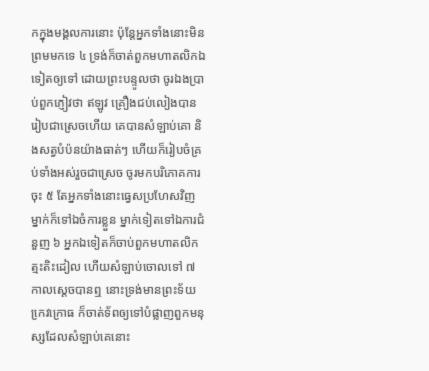កក្នុងមង្គលការនោះ ប៉ុន្តែអ្នកទាំងនោះមិនព្រមមកទេ ៤ ទ្រង់ក៏ចាត់ពួកមហាតលិកឯទៀតឲ្យទៅ ដោយព្រះបន្ទូលថា ចូរឯងប្រាប់ពួកភ្ញៀវថា ឥឡូវ គ្រឿងជប់លៀងបានរៀបជាស្រេចហើយ គេបានសំឡាប់គោ និងសត្វបំប៉នយ៉ាងធាត់ៗ ហើយក៏រៀបចំគ្រប់ទាំងអស់រួចជាស្រេច ចូរមកបរិភោគការចុះ ៥ តែអ្នកទាំងនោះធ្វេសប្រហែសវិញ ម្នាក់ក៏ទៅឯចំការខ្លួន ម្នាក់ទៀតទៅឯការជំនួញ ៦ អ្នកឯទៀតក៏ចាប់ពួកមហាតលិកត្មះតិះដៀល ហើយសំឡាប់ចោលទៅ ៧ កាលស្តេចបានឮ នោះទ្រង់មានព្រះទ័យកេ្រវក្រោធ ក៏ចាត់ទ័ពឲ្យទៅបំផ្លាញពួកមនុស្សដែលសំឡាប់គេនោះ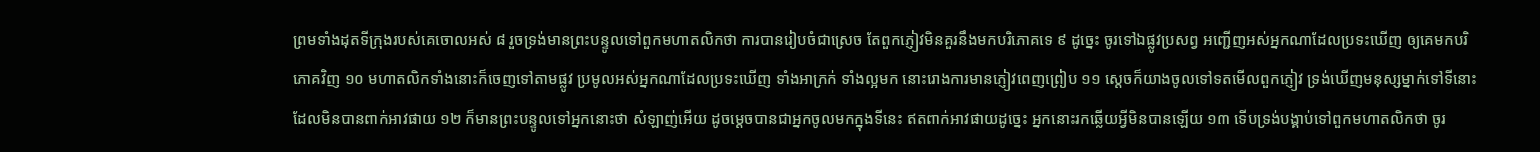ព្រមទាំងដុតទីក្រុងរបស់គេចោលអស់ ៨ រួចទ្រង់មានព្រះបន្ទូលទៅពួកមហាតលិកថា ការបានរៀបចំជាស្រេច តែពួកភ្ញៀវមិនគួរនឹងមកបរិភោគទេ ៩ ដូច្នេះ ចូរទៅឯផ្លូវប្រសព្វ អញ្ជើញអស់អ្នកណាដែលប្រទះឃើញ ឲ្យគេមកបរិភោគវិញ ១០ មហាតលិកទាំងនោះក៏ចេញទៅតាមផ្លូវ ប្រមូលអស់អ្នកណាដែលប្រទះឃើញ ទាំងអាក្រក់ ទាំងល្អមក នោះរោងការមានភ្ញៀវពេញព្រៀប ១១ ស្តេចក៏យាងចូលទៅទតមើលពួកភ្ញៀវ ទ្រង់ឃើញមនុស្សម្នាក់ទៅទីនោះ ដែលមិនបានពាក់អាវផាយ ១២ ក៏មានព្រះបន្ទូលទៅអ្នកនោះថា សំឡាញ់អើយ ដូចម្តេចបានជាអ្នកចូលមកក្នុងទីនេះ ឥតពាក់អាវផាយដូច្នេះ អ្នកនោះរកឆ្លើយអ្វីមិនបានឡើយ ១៣ ទើបទ្រង់បង្គាប់ទៅពួកមហាតលិកថា ចូរ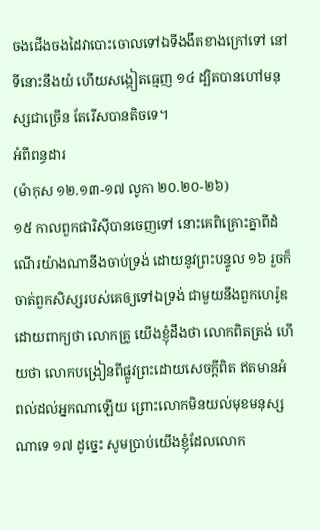ចងជើងចងដៃវាបោះចោលទៅឯទីងងឹតខាងក្រៅទៅ នៅទីនោះនឹងយំ ហើយសង្កៀតធ្មេញ ១៤ ដ្បិតបានហៅមនុស្សជាច្រើន តែរើសបានតិចទេ។
អំពីពន្ធដារ
(ម៉ាកុស ១២.១៣-១៧ លូកា ២០.២០-២៦)
១៥ កាលពួកផារិស៊ីបានចេញទៅ នោះគេពិគ្រោះគ្នាពីដំណើរយ៉ាងណានឹងចាប់ទ្រង់ ដោយនូវព្រះបន្ទូល ១៦ រួចក៏ចាត់ពួកសិស្សរបស់គេឲ្យទៅឯទ្រង់ ជាមួយនឹងពួកហេរ៉ូឌ ដោយពាក្យថា លោកគ្រូ យើងខ្ញុំដឹងថា លោកពិតត្រង់ ហើយថា លោកបង្រៀនពីផ្លូវព្រះដោយសេចក្តីពិត ឥតមានអំពល់ដល់អ្នកណាឡើយ ព្រោះលោកមិនយល់មុខមនុស្សណាទេ ១៧ ដូច្នេះ សូមប្រាប់យើងខ្ញុំដែលលោក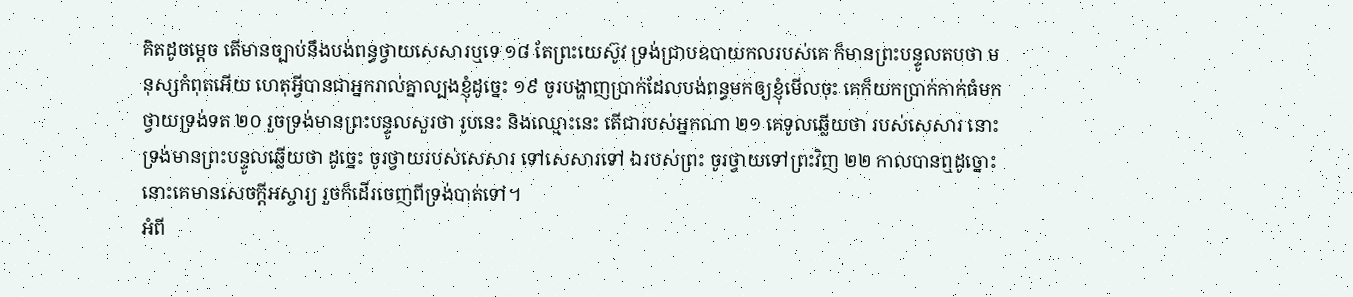គិតដូចម្តេច តើមានច្បាប់នឹងបង់ពន្ធថ្វាយសេសារឬទេ ១៨ តែព្រះយេស៊ូវ ទ្រង់ជ្រាបឧបាយកលរបស់គេ ក៏មានព្រះបន្ទូលតបថា មនុស្សកំពុតអើយ ហេតុអ្វីបានជាអ្នករាល់គ្នាល្បងខ្ញុំដូច្នេះ ១៩ ចូរបង្ហាញប្រាក់ដែលបង់ពន្ធមកឲ្យខ្ញុំមើលចុះ គេក៏យកប្រាក់កាក់ធំមកថ្វាយទ្រង់ទត ២០ រួចទ្រង់មានព្រះបន្ទូលសួរថា រូបនេះ និងឈ្មោះនេះ តើជារបស់អ្នកណា ២១ គេទូលឆ្លើយថា របស់សេសារ នោះទ្រង់មានព្រះបន្ទូលឆ្លើយថា ដូច្នេះ ចូរថ្វាយរបស់សេសារ ទៅសេសារទៅ ឯរបស់ព្រះ ចូរថ្វាយទៅព្រះវិញ ២២ កាលបានឮដូច្នោះ នោះគេមានសេចក្តីអស្ចារ្យ រួចក៏ដើរចេញពីទ្រង់បាត់ទៅ។
អំពី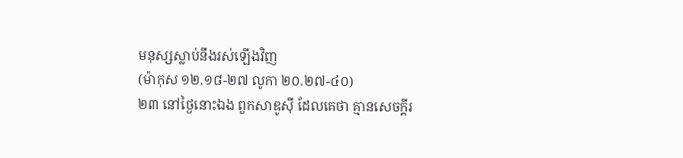មនុស្សស្លាប់នឹងរស់ឡើងវិញ
(ម៉ាកុស ១២.១៨-២៧ លូកា ២០.២៧-៤០)
២៣ នៅថ្ងៃនោះឯង ពួកសាឌូស៊ី ដែលគេថា គ្មានសេចក្តីរ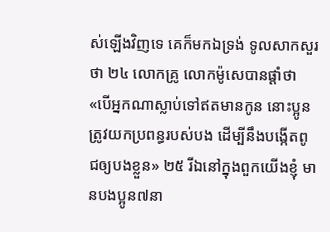ស់ឡើងវិញទេ គេក៏មកឯទ្រង់ ទូលសាកសួរថា ២៤ លោកគ្រូ លោកម៉ូសេបានផ្តាំថា «បើអ្នកណាស្លាប់ទៅឥតមានកូន នោះប្អូនត្រូវយកប្រពន្ធរបស់បង ដើម្បីនឹងបង្កើតពូជឲ្យបងខ្លួន» ២៥ រីឯនៅក្នុងពួកយើងខ្ញុំ មានបងប្អូន៧នា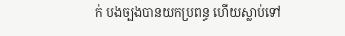ក់ បងច្បងបានយកប្រពន្ធ ហើយស្លាប់ទៅ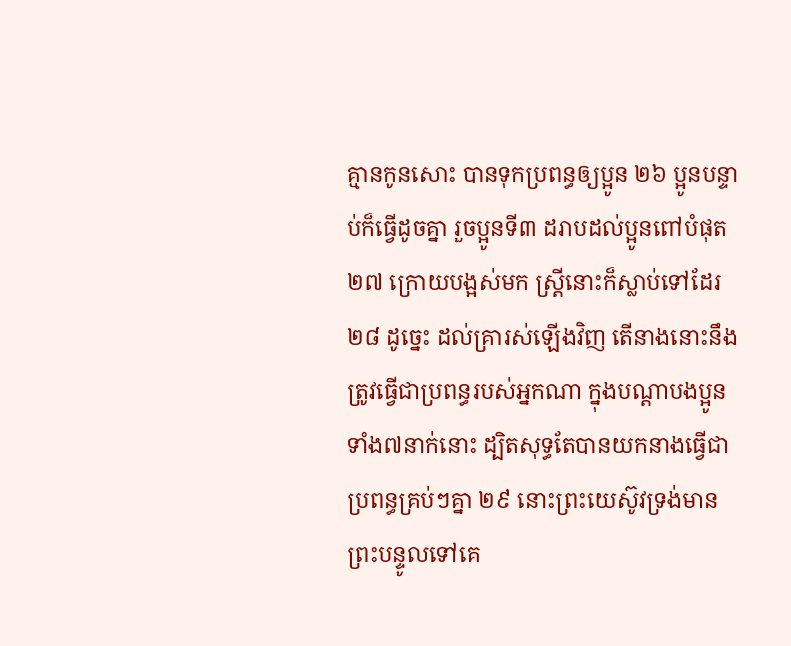គ្មានកូនសោះ បានទុកប្រពន្ធឲ្យប្អូន ២៦ ប្អូនបន្ទាប់ក៏ធ្វើដូចគ្នា រួចប្អូនទី៣ ដរាបដល់ប្អូនពៅបំផុត ២៧ ក្រោយបង្អស់មក ស្ត្រីនោះក៏ស្លាប់ទៅដែរ ២៨ ដូច្នេះ ដល់គ្រារស់ឡើងវិញ តើនាងនោះនឹងត្រូវធ្វើជាប្រពន្ធរបស់អ្នកណា ក្នុងបណ្តាបងប្អូនទាំង៧នាក់នោះ ដ្បិតសុទ្ធតែបានយកនាងធ្វើជាប្រពន្ធគ្រប់ៗគ្នា ២៩ នោះព្រះយេស៊ូវទ្រង់មានព្រះបន្ទូលទៅគេ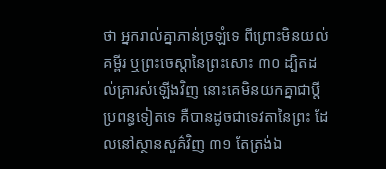ថា អ្នករាល់គ្នាភាន់ច្រឡំទេ ពីព្រោះមិនយល់គម្ពីរ ឬព្រះចេស្តានៃព្រះសោះ ៣០ ដ្បិតដល់គ្រារស់ឡើងវិញ នោះគេមិនយកគ្នាជាប្តីប្រពន្ធទៀតទេ គឺបានដូចជាទេវតានៃព្រះ ដែលនៅស្ថានសួគ៌វិញ ៣១ តែត្រង់ឯ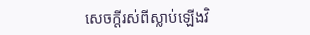សេចក្តីរស់ពីស្លាប់ឡើងវិ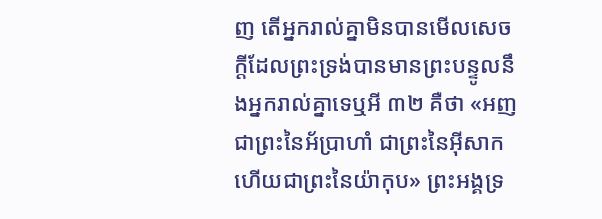ញ តើអ្នករាល់គ្នាមិនបានមើលសេចក្តីដែលព្រះទ្រង់បានមានព្រះបន្ទូលនឹងអ្នករាល់គ្នាទេឬអី ៣២ គឺថា «អញជាព្រះនៃអ័ប្រាហាំ ជាព្រះនៃអ៊ីសាក ហើយជាព្រះនៃយ៉ាកុប» ព្រះអង្គទ្រ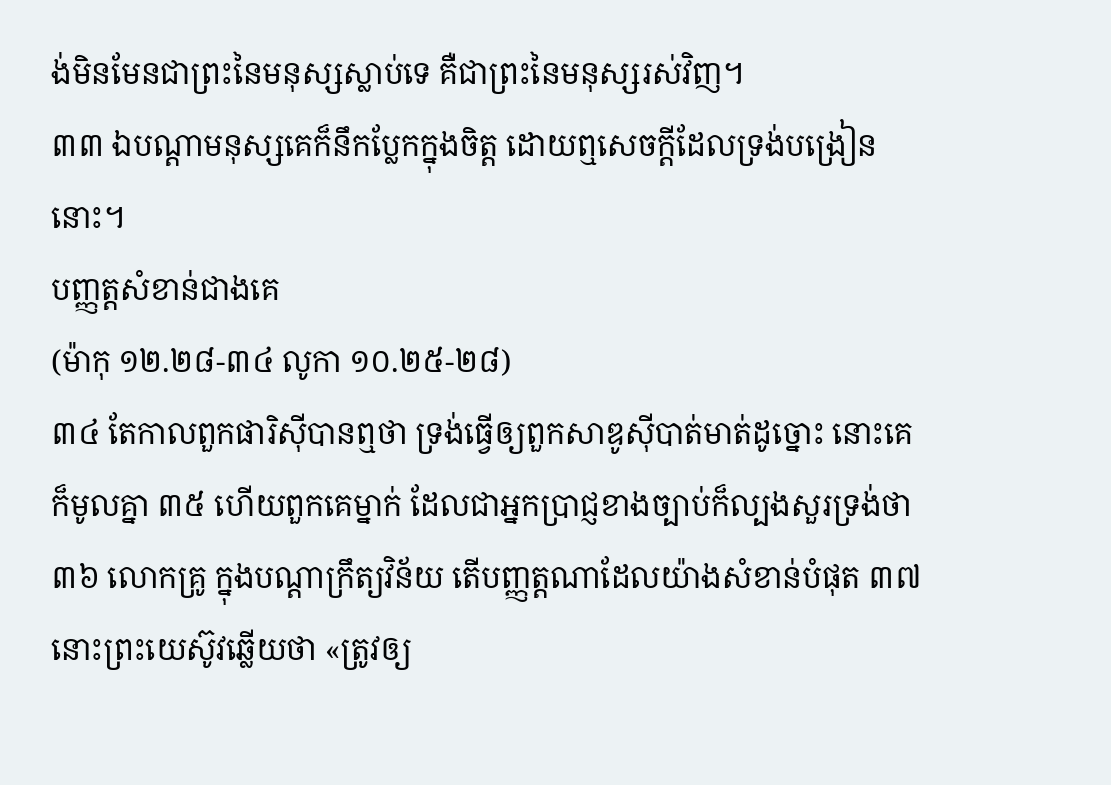ង់មិនមែនជាព្រះនៃមនុស្សស្លាប់ទេ គឺជាព្រះនៃមនុស្សរស់វិញ។
៣៣ ឯបណ្តាមនុស្សគេក៏នឹកប្លែកក្នុងចិត្ត ដោយឮសេចក្តីដែលទ្រង់បង្រៀននោះ។
បញ្ញត្តសំខាន់ជាងគេ
(ម៉ាកុ ១២.២៨-៣៤ លូកា ១០.២៥-២៨)
៣៤ តែកាលពួកផារិស៊ីបានឮថា ទ្រង់ធ្វើឲ្យពួកសាឌូស៊ីបាត់មាត់ដូច្នោះ នោះគេក៏មូលគ្នា ៣៥ ហើយពួកគេម្នាក់ ដែលជាអ្នកប្រាជ្ញខាងច្បាប់ក៏ល្បងសួរទ្រង់ថា ៣៦ លោកគ្រូ ក្នុងបណ្តាក្រឹត្យវិន័យ តើបញ្ញត្តណាដែលយ៉ាងសំខាន់បំផុត ៣៧ នោះព្រះយេស៊ូវឆ្លើយថា «ត្រូវឲ្យ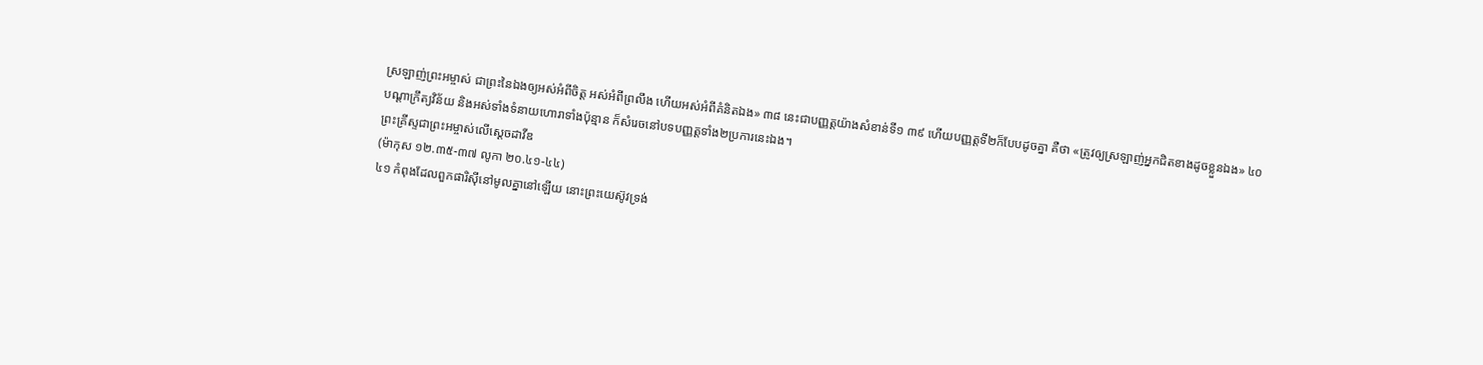ស្រឡាញ់ព្រះអម្ចាស់ ជាព្រះនៃឯងឲ្យអស់អំពីចិត្ត អស់អំពីព្រលឹង ហើយអស់អំពីគំនិតឯង» ៣៨ នេះជាបញ្ញត្តយ៉ាងសំខាន់ទី១ ៣៩ ហើយបញ្ញត្តទី២ក៏បែបដូចគ្នា គឺថា «ត្រូវឲ្យស្រឡាញ់អ្នកជិតខាងដូចខ្លួនឯង» ៤០ បណ្តាក្រឹត្យវិន័យ និងអស់ទាំងទំនាយហោរាទាំងប៉ុន្មាន ក៏សំរេចនៅបទបញ្ញត្តទាំង២ប្រការនេះឯង។
ព្រះគ្រីស្ទជាព្រះអម្ចាស់លើស្តេចដាវីឌ
(ម៉ាកុស ១២.៣៥-៣៧ លូកា ២០.៤១-៤៤)
៤១ កំពុងដែលពួកផារិស៊ីនៅមូលគ្នានៅឡើយ នោះព្រះយេស៊ូវទ្រង់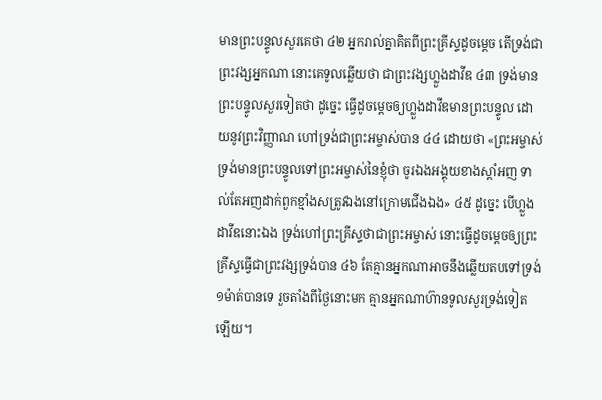មានព្រះបន្ទូលសួរគេថា ៤២ អ្នករាល់គ្នាគិតពីព្រះគ្រីស្ទដូចម្តេច តើទ្រង់ជាព្រះវង្សអ្នកណា នោះគេទូលឆ្លើយថា ជាព្រះវង្សហ្លួងដាវីឌ ៤៣ ទ្រង់មានព្រះបន្ទូលសួរទៀតថា ដូច្នេះ ធ្វើដូចម្តេចឲ្យហ្លួងដាវីឌមានព្រះបន្ទូល ដោយនូវព្រះវិញ្ញាណ ហៅទ្រង់ជាព្រះអម្ចាស់បាន ៤៤ ដោយថា «ព្រះអម្ចាស់ទ្រង់មានព្រះបន្ទូលទៅព្រះអម្ចាស់នៃខ្ញុំថា ចូរឯងអង្គុយខាងស្តាំអញ ទាល់តែអញដាក់ពួកខ្មាំងសត្រូវឯងនៅក្រោមជើងឯង» ៤៥ ដូច្នេះ បើហ្លួងដាវីឌនោះឯង ទ្រង់ហៅព្រះគ្រីស្ទថាជាព្រះអម្ចាស់ នោះធ្វើដូចម្តេចឲ្យព្រះគ្រីស្ទធ្វើជាព្រះវង្សទ្រង់បាន ៤៦ តែគ្មានអ្នកណាអាចនឹងឆ្លើយតបទៅទ្រង់១ម៉ាត់បានទេ រួចតាំងពីថ្ងៃនោះមក គ្មានអ្នកណាហ៊ានទូលសួរទ្រង់ទៀតឡើយ។